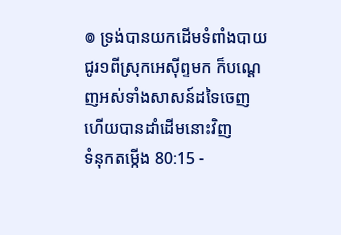៙ ទ្រង់បានយកដើមទំពាំងបាយជូរ១ពីស្រុកអេស៊ីព្ទមក ក៏បណ្តេញអស់ទាំងសាសន៍ដទៃចេញ ហើយបានដាំដើមនោះវិញ
ទំនុកតម្កើង 80:15 -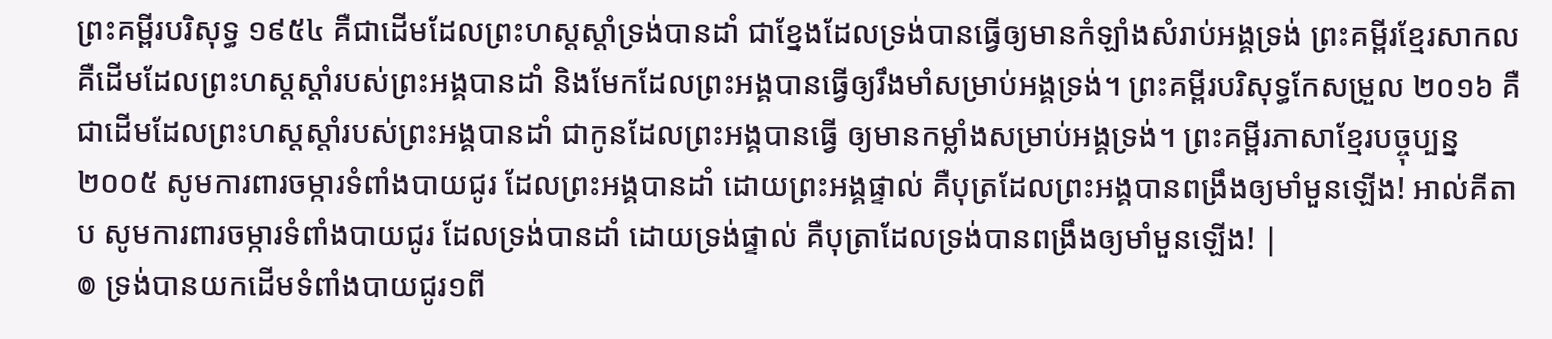ព្រះគម្ពីរបរិសុទ្ធ ១៩៥៤ គឺជាដើមដែលព្រះហស្តស្តាំទ្រង់បានដាំ ជាខ្នែងដែលទ្រង់បានធ្វើឲ្យមានកំឡាំងសំរាប់អង្គទ្រង់ ព្រះគម្ពីរខ្មែរសាកល គឺដើមដែលព្រះហស្តស្ដាំរបស់ព្រះអង្គបានដាំ និងមែកដែលព្រះអង្គបានធ្វើឲ្យរឹងមាំសម្រាប់អង្គទ្រង់។ ព្រះគម្ពីរបរិសុទ្ធកែសម្រួល ២០១៦ គឺជាដើមដែលព្រះហស្តស្តាំរបស់ព្រះអង្គបានដាំ ជាកូនដែលព្រះអង្គបានធ្វើ ឲ្យមានកម្លាំងសម្រាប់អង្គទ្រង់។ ព្រះគម្ពីរភាសាខ្មែរបច្ចុប្បន្ន ២០០៥ សូមការពារចម្ការទំពាំងបាយជូរ ដែលព្រះអង្គបានដាំ ដោយព្រះអង្គផ្ទាល់ គឺបុត្រដែលព្រះអង្គបានពង្រឹងឲ្យមាំមួនឡើង! អាល់គីតាប សូមការពារចម្ការទំពាំងបាយជូរ ដែលទ្រង់បានដាំ ដោយទ្រង់ផ្ទាល់ គឺបុត្រាដែលទ្រង់បានពង្រឹងឲ្យមាំមួនឡើង! |
៙ ទ្រង់បានយកដើមទំពាំងបាយជូរ១ពី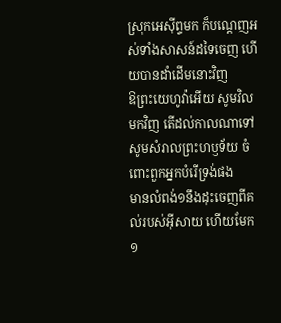ស្រុកអេស៊ីព្ទមក ក៏បណ្តេញអស់ទាំងសាសន៍ដទៃចេញ ហើយបានដាំដើមនោះវិញ
ឱព្រះយេហូវ៉ាអើយ សូមវិលមកវិញ តើដល់កាលណាទៅ សូមសំរាលព្រះហឫទ័យ ចំពោះពួកអ្នកបំរើទ្រង់ផង
មានលំពង់១នឹងដុះចេញពីគល់របស់អ៊ីសាយ ហើយមែក១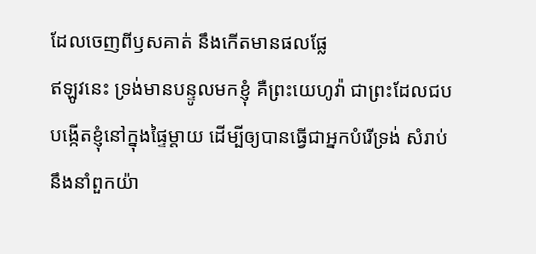ដែលចេញពីឫសគាត់ នឹងកើតមានផលផ្លែ
ឥឡូវនេះ ទ្រង់មានបន្ទូលមកខ្ញុំ គឺព្រះយេហូវ៉ា ជាព្រះដែលជបបង្កើតខ្ញុំនៅក្នុងផ្ទៃម្តាយ ដើម្បីឲ្យបានធ្វើជាអ្នកបំរើទ្រង់ សំរាប់នឹងនាំពួកយ៉ា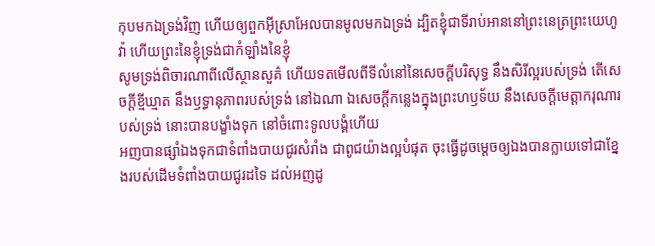កុបមកឯទ្រង់វិញ ហើយឲ្យពួកអ៊ីស្រាអែលបានមូលមកឯទ្រង់ ដ្បិតខ្ញុំជាទីរាប់អាននៅព្រះនេត្រព្រះយេហូវ៉ា ហើយព្រះនៃខ្ញុំទ្រង់ជាកំឡាំងនៃខ្ញុំ
សូមទ្រង់ពិចារណាពីលើស្ថានសួគ៌ ហើយទតមើលពីទីលំនៅនៃសេចក្ដីបរិសុទ្ធ នឹងសិរីល្អរបស់ទ្រង់ តើសេចក្ដីខ្មីឃ្មាត នឹងឫទ្ធានុភាពរបស់ទ្រង់ នៅឯណា ឯសេចក្ដីកន្លេងក្នុងព្រះហឫទ័យ នឹងសេចក្ដីមេត្តាករុណារបស់ទ្រង់ នោះបានបង្ខាំងទុក នៅចំពោះទូលបង្គំហើយ
អញបានផ្សាំឯងទុកជាទំពាំងបាយជូរសំរាំង ជាពូជយ៉ាងល្អបំផុត ចុះធ្វើដូចម្តេចឲ្យឯងបានក្លាយទៅជាខ្នែងរបស់ដើមទំពាំងបាយជូរដទៃ ដល់អញដូ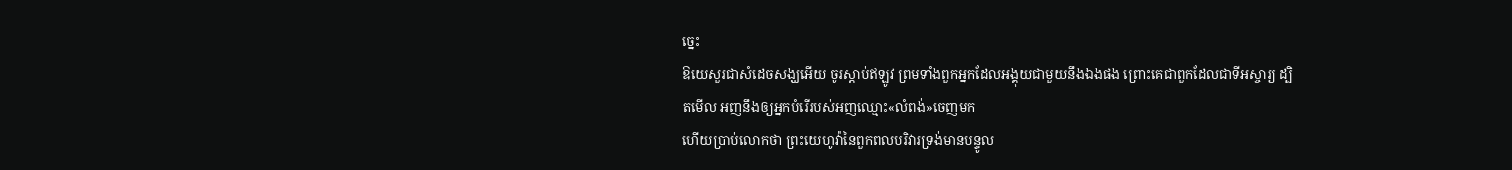ច្នេះ
ឱយេសួរជាសំដេចសង្ឃអើយ ចូរស្តាប់ឥឡូវ ព្រមទាំងពួកអ្នកដែលអង្គុយជាមួយនឹងឯងផង ព្រោះគេជាពួកដែលជាទីអស្ចារ្យ ដ្បិតមើល អញនឹងឲ្យអ្នកបំរើរបស់អញឈ្មោះ«លំពង់»ចេញមក
ហើយប្រាប់លោកថា ព្រះយេហូវ៉ានៃពួកពលបរិវារទ្រង់មានបន្ទូល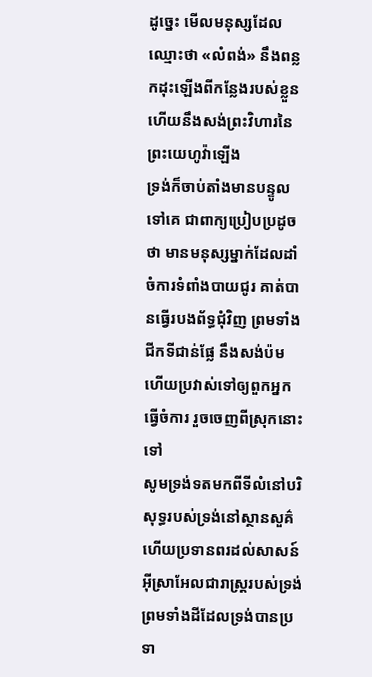ដូច្នេះ មើលមនុស្សដែលឈ្មោះថា «លំពង់» នឹងពន្លកដុះឡើងពីកន្លែងរបស់ខ្លួន ហើយនឹងសង់ព្រះវិហារនៃព្រះយេហូវ៉ាឡើង
ទ្រង់ក៏ចាប់តាំងមានបន្ទូលទៅគេ ជាពាក្យប្រៀបប្រដូចថា មានមនុស្សម្នាក់ដែលដាំចំការទំពាំងបាយជូរ គាត់បានធ្វើរបងព័ទ្ធជុំវិញ ព្រមទាំងជីកទីជាន់ផ្លែ នឹងសង់ប៉ម ហើយប្រវាស់ទៅឲ្យពួកអ្នកធ្វើចំការ រួចចេញពីស្រុកនោះទៅ
សូមទ្រង់ទតមកពីទីលំនៅបរិសុទ្ធរបស់ទ្រង់នៅស្ថានសួគ៌ ហើយប្រទានពរដល់សាសន៍អ៊ីស្រាអែលជារាស្ត្ររបស់ទ្រង់ ព្រមទាំងដីដែលទ្រង់បានប្រទា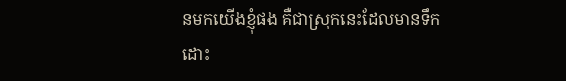នមកយើងខ្ញុំផង គឺជាស្រុកនេះដែលមានទឹកដោះ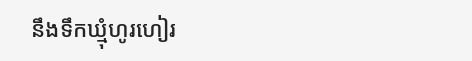នឹងទឹកឃ្មុំហូរហៀរ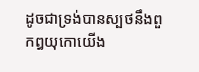ដូចជាទ្រង់បានស្បថនឹងពួកឰយុកោយើង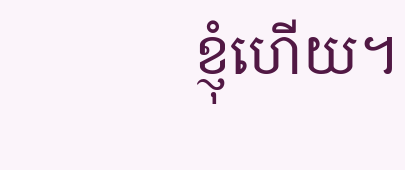ខ្ញុំហើយ។